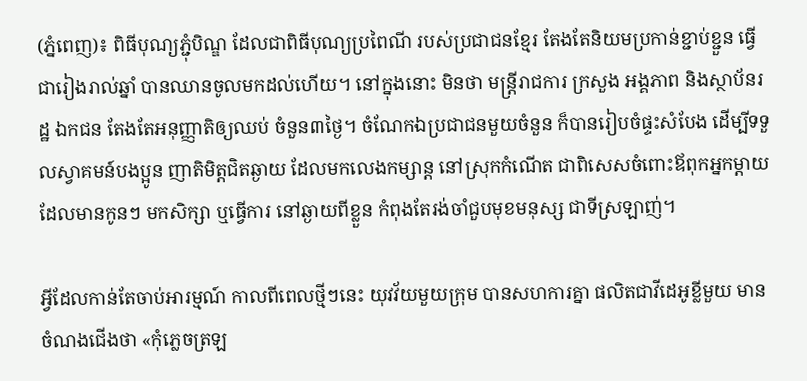(ភ្នំពេញ)៖ ពិធីបុណ្យភ្ជុំបិណ្ឌ ដែលជាពិធីបុណ្យប្រពៃណី របស់ប្រជាជនខ្មែរ តែងតែនិយមប្រកាន់ខ្ជាប់ខ្ជួន ធ្វើជារៀងរាល់ឆ្នាំ បានឈានចូលមកដល់ហើយ។ នៅក្នុងនោះ មិនថា មន្រ្ដីរាជការ ក្រសួង អង្គភាព និងស្ថាប័នរដ្ឋ ឯកជន តែងតែអនុញ្ញាតិឲ្យឈប់ ចំនួន៣ថ្ងៃ។ ចំណែកឯប្រជាជនមួយចំនួន ក៏បានរៀបចំផ្ទះសំបែង ដើម្បីទទួលស្វាគមន៍បងប្អូន ញាតិមិត្តជិតឆ្ងាយ ដែលមកលេងកម្សាន្ត នៅស្រុកកំណើត ជាពិសេសចំពោះឪពុកអ្នកម្ដាយ ដែលមានកូនៗ មកសិក្សា ឬធ្វើការ នៅឆ្ងាយពីខ្លួន កំពុងតែរង់ចាំជួបមុខមនុស្ស ជាទីស្រឡាញ់។

អ្វីដែលកាន់តែចាប់អារម្មណ៍ កាលពីពេលថ្មីៗនេះ យុវវ័យមួយក្រុម បានសហការគ្នា ផលិតជាវីដេអូខ្លីមួយ មានចំណងជើងថា «កុំភ្លេចត្រឡ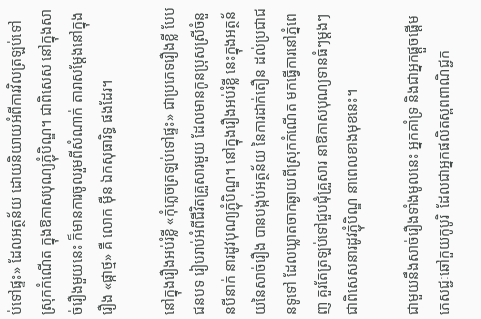ប់ទៅផ្ទះ» ដែលអត្ថន័យ ដោយនិយាយអំពីការវិលត្រឡប់ទៅស្រុកកំណើត ក្នុងឱកាសបុណ្យភ្ជុំបិណ្ឌ។ ជាពិសេស នៅក្នុងសាច់រឿងមួយនេះ ក៏មានការចូលរួមពីសំណាក់ តារាសម្ដែងនៅក្នុងរឿង «ផ្កាថ្ម» គឺ លោក ម៉ឺន ឯកសុធារិទ្ធ ផងដែរ។

នៅក្នុងរឿងអប់រំខ្លី «កុំភ្លេចត្រឡប់ទៅផ្ទះ» ជាប្រភេទរឿងខ្លី បែបជនបទ រៀបរាប់អំពីជីវិតគ្រួសារមួយ ដែលមានកូនប្រុសស្រីចំនួនបីនាក់ នារដូវបុណ្យភ្ជុំបិណ្ឌ។ នៅក្នុងរឿងអប់រំខ្លី នេះក្នុងអត្ថន័យនៃសាច់រឿង បានបង្កប់អត្ថន័យ នៃការដាក់តឿន ដល់ប្រជាជនទូទៅ ដែលឃ្លាតចាកឆ្ងាយពីស្រុកកំណើត មកធ្វើការនៅភ្នំពេញ គួរតែត្រឡប់ទៅជួបជុំគ្រួសារ នាឱកាសបុណ្យទានធំៗម្តងៗ ជាពិសេសនារដូវភ្ជុំបិណ្ឌ នាពេលខាងមុខនេះ។

ជាមួយនឹងសាច់រឿងទាំងមូលនេះ អ្នកគាំទ្រ និងជាអ្នកផ្តួចផ្តើម ភេសជ្ជៈឆៅកួយកូបូរិ  ដែលជាអ្នកផលិតស្ពពពាណិជ្ជក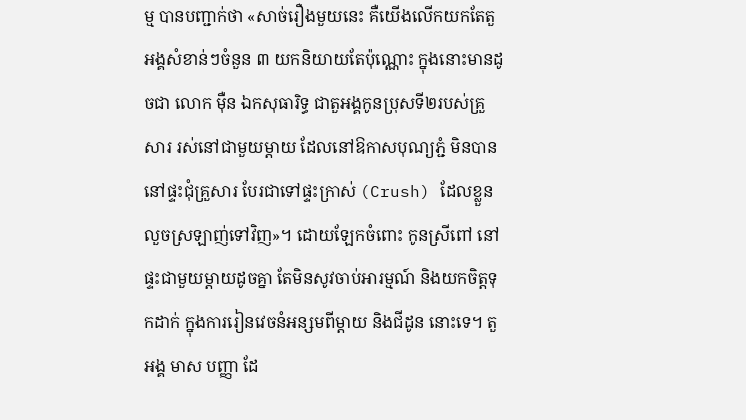ម្ម បានបញ្ជាក់ថា «សាច់រឿងមួយនេះ គឺយើងលើកយកតែតួអង្គសំខាន់ៗចំនួន ៣ យកនិយាយតែប៉ុណ្ណោះ ក្នុងនោះមានដូចជា លោក ម៉ឺន ឯកសុធារិទ្ធ ជាតួអង្គកូនប្រុសទី២របស់គ្រួសារ រស់នៅជាមួយម្តាយ ដែលនៅឱកាសបុណ្យភ្ជំ មិនបាននៅផ្ទះជុំគ្រួសារ បែរជាទៅផ្ទះក្រាស់ (Crush) ដែលខ្លួនលួចស្រឡាញ់ទៅវិញ»។ ដោយឡែកចំពោះ កូនស្រីពៅ នៅផ្ទះជាមួយម្តាយដូចគ្នា តែមិនសូវចាប់អារម្មណ៍ និងយកចិត្តទុកដាក់ ក្នុងការរៀនវេចនំអន្សមពីម្តាយ និងជីដូន នោះទេ។ តួអង្គ មាស បញ្ញា ដែ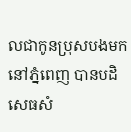លជាកូនប្រុសបងមកនៅភ្នំពេញ បានបដិសេធសំ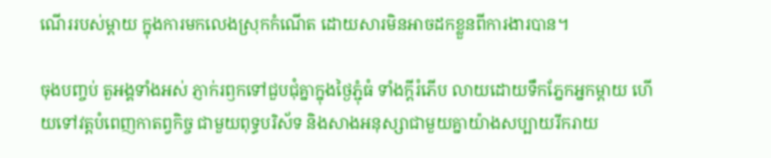ណើររបស់ម្តាយ ក្នុងការមកលេងស្រុកកំណើត ដោយសារមិនអាចដកខ្លួនពីការងារបាន។

ចុងបញ្ចប់ តួអង្គទាំងអស់ ភ្ញាក់រឭកទៅជួបជុំគ្នាក្នុងថ្ងៃភ្ជុំធំ ទាំងក្តីរំភើប លាយដោយទឹកភ្នែកអ្នកម្តាយ ហើយទៅវត្តបំពេញកាតព្វកិច្ច ជាមួយពុទ្ធបរិស័ទ និងសាងអនុស្សាជាមួយគ្នាយ៉ាងសប្បាយរីករាយ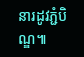នារដូវភ្ជំបិណ្ឌ៕